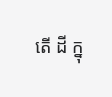តើ ដី ក្នុ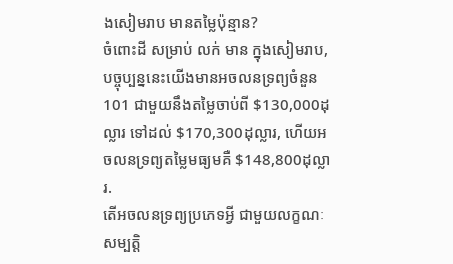ងសៀមរាប មានតម្លៃប៉ុន្មាន?
ចំពោះដី សម្រាប់ លក់ មាន ក្នុងសៀមរាប, បច្ចុប្បន្ននេះយើងមានអចលនទ្រព្យចំនួន 101 ជាមួយនឹងតម្លៃចាប់ពី $130,000ដុល្លារ ទៅដល់ $170,300ដុល្លារ, ហើយអចលនទ្រព្យតម្លៃមធ្យមគឺ $148,800ដុល្លារ.
តើអចលនទ្រព្យប្រភេទអ្វី ជាមួយលក្ខណៈសម្បត្តិ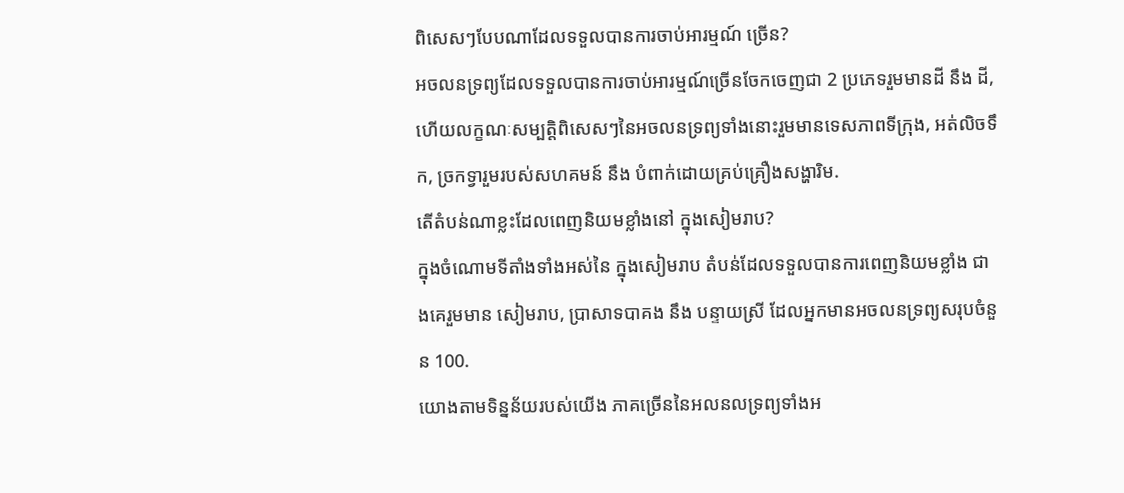ពិសេសៗបែបណាដែលទទួលបានការចាប់អារម្មណ៍ ច្រើន?
អចលនទ្រព្យដែលទទួលបានការចាប់អារម្មណ៍ច្រើនចែកចេញជា 2 ប្រភេទរួមមានដី នឹង ដី, ហើយលក្ខណៈសម្បត្តិពិសេសៗនៃអចលនទ្រព្យទាំងនោះរួមមានទេសភាពទីក្រុង, អត់លិចទឹក, ច្រកទ្វារួមរបស់សហគមន៍ នឹង បំពាក់ដោយគ្រប់គ្រឿងសង្ហារិម.
តើតំបន់ណាខ្លះដែលពេញនិយមខ្លាំងនៅ ក្នុងសៀមរាប?
ក្នុងចំណោមទីតាំងទាំងអស់នៃ ក្នុងសៀមរាប តំបន់ដែលទទួលបានការពេញនិយមខ្លាំង ជាងគេរួមមាន សៀមរាប, ប្រាសាទបាគង នឹង បន្ទាយស្រី ដែលអ្នកមានអចលនទ្រព្យសរុបចំនួន 100.
យោងតាមទិន្នន័យរបស់យើង ភាគច្រើននៃអលនលទ្រព្យទាំងអ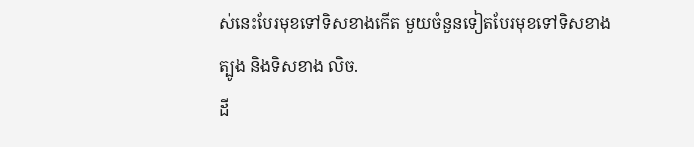ស់នេះបែរមុខទៅទិសខាងកើត មួយចំនួនទៀតបែរមុខទៅទិសខាង ត្បូង និងទិសខាង លិច.
ដី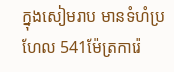ក្នុងសៀមរាប មានទំហំប្រហែល 541ម៉ែត្រការ៉េ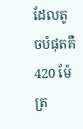ដែលតូចបំផុតគឺ 420 ម៉ែត្រ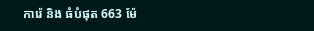ការ៉េ និង ធំបំផុត 663 ម៉ែ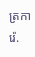ត្រការ៉េ.